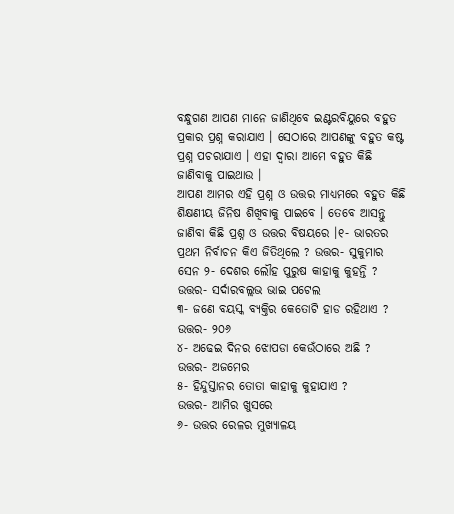ବନ୍ଧୁଗଣ ଆପଣ ମାନେ ଜାଣିଥିବେ ଇଣ୍ଟରବିୟୁରେ ବହୁତ ପ୍ରକାର ପ୍ରଶ୍ନ କରାଯାଏ । ସେଠାରେ ଆପଣଙ୍କୁ ବହୁତ କଷ୍ଟ ପ୍ରଶ୍ନ ପଚରାଯାଏ । ଏହା ଦ୍ଵାରା ଆମେ ବହୁତ କିଛି ଜାଣିବାକୁ ପାଇଥାଉ ।
ଆପଣ ଆମର ଏହି ପ୍ରଶ୍ନ ଓ ଉତ୍ତର ମାଧ୍ୟମରେ ବହୁତ କିଛି ଶିକ୍ଷଣୀୟ ଜିନିଷ ଶିଖିବାକୁ ପାଇବେ । ତେବେ ଆସନ୍ତୁ ଜାଣିବା କିଛି ପ୍ରଶ୍ନ ଓ ଉତ୍ତର ବିଷୟରେ ।୧- ଭାରତର ପ୍ରଥମ ନିର୍ବାଚନ କିଏ ଜିତିଥିଲେ ? ଉତ୍ତର- ସୁକୁମାର ସେନ ୨- ଦେଶର ଲୌହ ପୁରୁଷ କାହାକୁ କୁହନ୍ତି ? ଉତ୍ତର- ସର୍ଦାରବଲ୍ଲଭ ଭାଇ ପଟେଲ
୩- ଜଣେ ବୟସ୍କ ବ୍ଯକ୍ତିର କେତୋଟି ହାଡ ରହିଥାଏ ?
ଉତ୍ତର- ୨୦୬
୪- ଅଢେଇ ଦିନର ଝୋପଡା କେଉଁଠାରେ ଅଛି ?
ଉତ୍ତର- ଅଜମେର
୫- ହିନ୍ଦୁସ୍ତାନର ତୋତା କାହାକୁ କୁହାଯାଏ ?
ଉତ୍ତର- ଆମିର ଖୁସରେ
୬- ଉତ୍ତର ରେଳର ମୁଖ୍ୟାଳୟ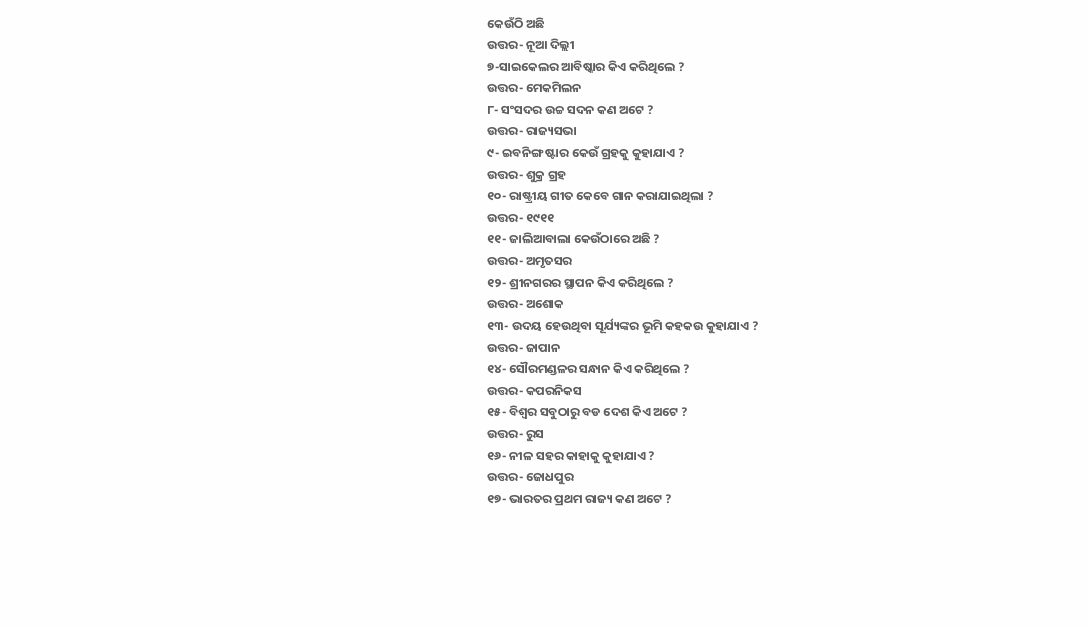କେଉଁଠି ଅଛି
ଉତ୍ତର- ନୂଆ ଦିଲ୍ଲୀ
୭-ସାଇକେଲର ଆବିଷ୍କାର କିଏ କରିଥିଲେ ?
ଉତ୍ତର- ମେକମିଲନ
୮- ସଂସଦର ଉଚ୍ଚ ସଦନ କଣ ଅଟେ ?
ଉତ୍ତର- ରାଜ୍ୟସଭା
୯- ଇବନିଙ୍ଗ ଷ୍ଟାର କେଉଁ ଗ୍ରହକୁ କୁହାଯାଏ ?
ଉତ୍ତର- ଶୁକ୍ର ଗ୍ରହ
୧୦- ରାଷ୍ଟ୍ରୀୟ ଗୀତ କେବେ ଗାନ କରାଯାଇଥିଲା ?
ଉତ୍ତର- ୧୯୧୧
୧୧- ଜାଲିଆବାଲା କେଉଁଠାରେ ଅଛି ?
ଉତ୍ତର- ଅମୃତସର
୧୨- ଶ୍ରୀନଗରର ସ୍ଥାପନ କିଏ କରିଥିଲେ ?
ଉତ୍ତର- ଅଶୋକ
୧୩- ଉଦୟ ହେଉଥିବା ସୂର୍ଯ୍ୟଙ୍କର ଭୂମି କହକଉ କୁହାଯାଏ ?
ଉତ୍ତର- ଜାପାନ
୧୪- ସୌରମଣ୍ଡଳର ସନ୍ଧାନ କିଏ କରିଥିଲେ ?
ଉତ୍ତର- କପରନିକସ
୧୫- ବିଶ୍ଵର ସବୁଠାରୁ ବଡ ଦେଶ କିଏ ଅଟେ ?
ଉତ୍ତର- ରୁସ
୧୬- ନୀଳ ସହର କାହାକୁ କୁହାଯାଏ ?
ଉତ୍ତର- ଜୋଧପୁର
୧୭- ଭାରତର ପ୍ରଥମ ରାଜ୍ୟ କଣ ଅଟେ ?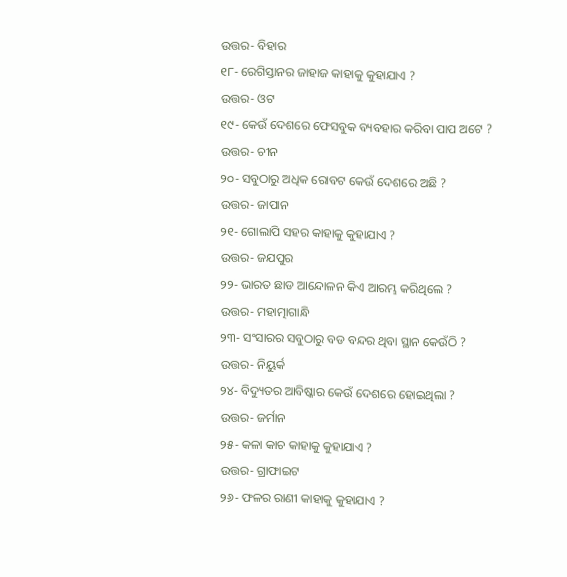ଉତ୍ତର- ବିହାର
୧୮- ରେଗିସ୍ତାନର ଜାହାଜ କାହାକୁ କୁହାଯାଏ ?
ଉତ୍ତର- ଓଟ
୧୯- କେଉଁ ଦେଶରେ ଫେସବୁକ ବ୍ୟବହାର କରିବା ପାପ ଅଟେ ?
ଉତ୍ତର- ଚୀନ
୨୦- ସବୁଠାରୁ ଅଧିକ ରୋବଟ କେଉଁ ଦେଶରେ ଅଛି ?
ଉତ୍ତର- ଜାପାନ
୨୧- ଗୋଲାପି ସହର କାହାକୁ କୁହାଯାଏ ?
ଉତ୍ତର- ଜଯପୁର
୨୨- ଭାରତ ଛାଡ ଆନ୍ଦୋଳନ କିଏ ଆରମ୍ଭ କରିଥିଲେ ?
ଉତ୍ତର- ମହାତ୍ମାଗାନ୍ଧି
୨୩- ସଂସାରର ସବୁଠାରୁ ବଡ ବନ୍ଦର ଥିବା ସ୍ଥାନ କେଉଁଠି ?
ଉତ୍ତର- ନିୟୁର୍କ
୨୪- ବିଦ୍ୟୁତର ଆବିଷ୍କାର କେଉଁ ଦେଶରେ ହୋଇଥିଲା ?
ଉତ୍ତର- ଜର୍ମାନ
୨୫- କଳା କାଚ କାହାକୁ କୁହାଯାଏ ?
ଉତ୍ତର- ଗ୍ରାଫାଇଟ
୨୬- ଫଳର ରାଣୀ କାହାକୁ କୁହାଯାଏ ?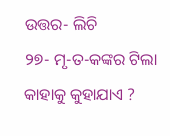ଉତ୍ତର- ଲିଚି
୨୭- ମୃ-ତ-କଙ୍କର ଟିଲା କାହାକୁ କୁହାଯାଏ ?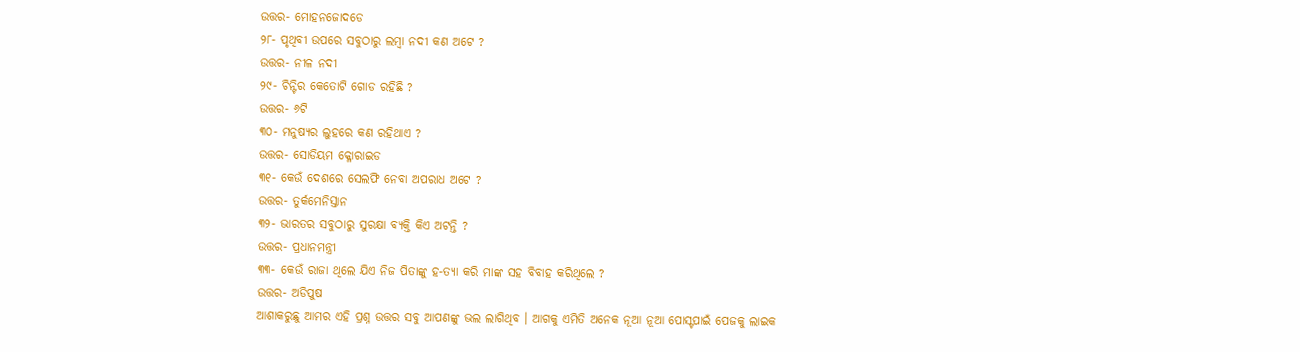ଉତ୍ତର- ମୋହନଜୋଦଡେ
୨୮- ପୃଥିବୀ ଉପରେ ସବୁଠାରୁ ଲମ୍ବା ନଦୀ କଣ ଅଟେ ?
ଉତ୍ତର- ନୀଳ ନଦୀ
୨୯- ଚିନ୍ଟିର କେତୋଟି ଗୋଡ ରହିଛି ?
ଉତ୍ତର- ୬ଟି
୩୦- ମନୁଷ୍ୟର ଲୁହରେ କଣ ରହିଥାଏ ?
ଉତ୍ତର- ସୋଡିୟମ କ୍ଳୋରାଇଡ
୩୧- କେଉଁ ଦେଶରେ ସେଲଫି ନେବା ଅପରାଧ ଅଟେ ?
ଉତ୍ତର- ତୁର୍କମେନିସ୍ତାନ
୩୨- ଭାରତର ସବୁଠାରୁ ସୁରକ୍ଷା ବ୍ୟକ୍ତି କିଏ ଅଟନ୍ତି ?
ଉତ୍ତର- ପ୍ରଧାନମନ୍ତ୍ରୀ
୩୩- କେଉଁ ରାଜା ଥିଲେ ଯିଏ ନିଜ ପିତାଙ୍କୁ ହ-ତ୍ୟା କରି ମାଙ୍କ ସହ ବିବାହ କରିଥିଲେ ?
ଉତ୍ତର- ଅଡିପୁଷ
ଆଶାକରୁଛୁ ଆମର ଏହି ପ୍ରଶ୍ନ ଉତ୍ତର ସବୁ ଆପଣଙ୍କୁ ଭଲ ଲାଗିଥିବ । ଆଗକୁ ଏମିତି ଅନେକ ନୂଆ ନୂଆ ପୋସ୍ଟପାଇଁ ପେଜକୁ ଲାଇକ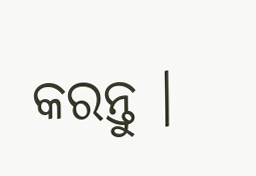କରନ୍ତୁ ।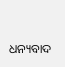ଧନ୍ୟବାଦ